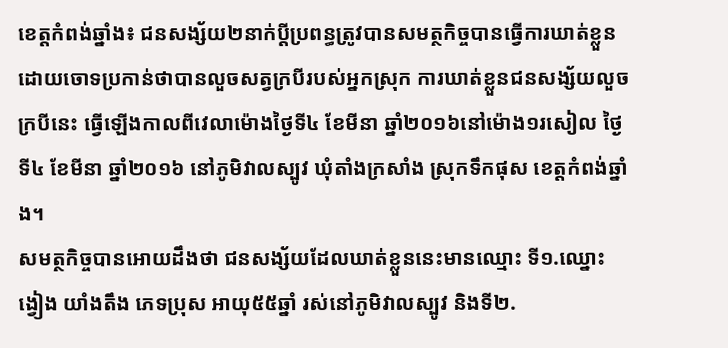ខេត្តកំពង់ឆ្នាំង៖ ជនសង្ស័យ២នាក់ប្តីប្រពន្ធត្រូវបានសមត្ថកិច្ចបានធ្វើការឃាត់ខ្លួន ដោយចោទប្រកាន់ថាបានលួចសត្វក្របីរបស់អ្នកស្រុក ការឃាត់ខ្លួនជនសង្ស័យលួចក្របីនេះ ធ្វើឡើងកាលពីវេលាម៉ោងថ្ងៃទី៤ ខែមីនា ឆ្នាំ២០១៦នៅម៉ោង១រសៀល ថ្ងៃទី៤ ខែមីនា ឆ្នាំ២០១៦ នៅភូមិវាលស្បូវ ឃុំតាំងក្រសាំង ស្រុកទឹកផុស ខេត្តកំពង់ឆ្នាំង។
សមត្ថកិច្ចបានអោយដឹងថា ជនសង្ស័យដែលឃាត់ខ្លួននេះមានឈ្មោះ ទី១.ឈ្នោះ ង្វៀង យាំងតឹង ភេទប្រុស អាយុ៥៥ឆ្នាំ រស់នៅភូមិវាលស្បូវ និងទី២.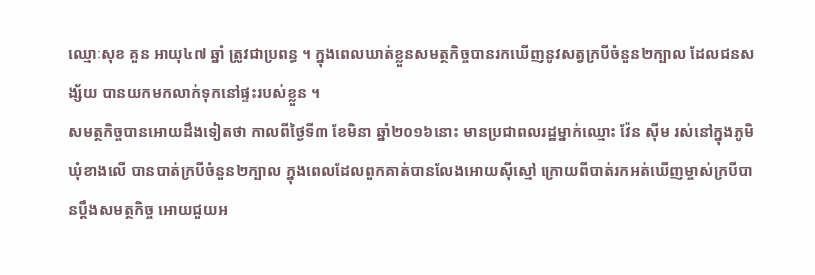ឈ្មោៈសុខ គួន អាយុ៤៧ ឆ្នាំ ត្រូវជាប្រពន្ធ ។ ក្នុងពេលឃាត់ខ្លួនសមត្ថកិច្ចបានរកឃើញនូវសត្វក្របីចំនួន២ក្បាល ដែលជនសង្ស័យ បានយកមកលាក់ទុកនៅផ្ទះរបស់ខ្លួន ។
សមត្ថកិច្ចបានអោយដឹងទៀតថា កាលពីថ្ងៃទី៣ ខែមិនា ឆ្នាំ២០១៦នោះ មានប្រជាពលរដ្ឋម្នាក់ឈ្មោះ វ៉ែន ស៊ីម រស់នៅក្នុងភូមិឃុំខាងលើ បានបាត់ក្របីចំនួន២ក្បាល ក្នុងពេលដែលពួកគាត់បានលែងអោយស៊ីស្មៅ ក្រោយពីបាត់រកអត់ឃើញម្ចាស់ក្របីបានប្តឹងសមត្ថកិច្ច អោយជួយអ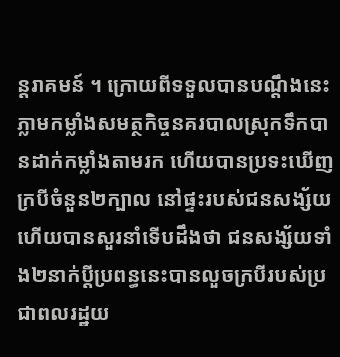ន្តរាគមន៍ ។ ក្រោយពីទទួលបានបណ្តឹងនេះភ្លាមកម្លាំងសមត្ថកិច្ចនគរបាលស្រុកទឹកបានដាក់កម្លាំងតាមរក ហើយបានប្រទះឃើញក្របីចំនួន២ក្បាល នៅផ្ទះរបស់ជនសង្ស័យ ហើយបានសួរនាំទើបដឹងថា ជនសង្ស័យទាំង២នាក់ប្តីប្រពន្ធនេះបានលួចក្របីរបស់ប្រជាពលរដ្ឋយ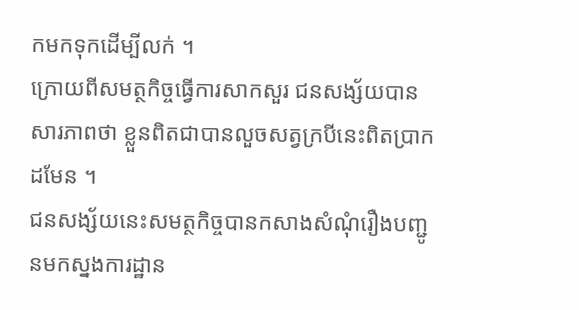កមកទុកដើម្បីលក់ ។
ក្រោយពីសមត្ថកិច្ចធ្វើការសាកសួរ ជនសង្ស័យបានសារភាពថា ខ្លួនពិតជាបានលួចសត្វក្របីនេះពិតប្រាកដមែន ។
ជនសង្ស័យនេះសមត្ថកិច្ចបានកសាងសំណុំរឿងបញ្ជូនមកស្នងការដ្ឋាន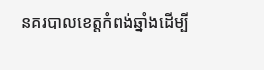នគរបាលខេត្តកំពង់ឆ្នាំងដើម្បី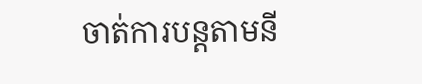ចាត់ការបន្តតាមនី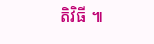តិវិធី ៕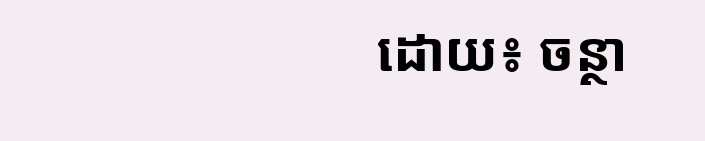ដោយ៖ ចន្ថា